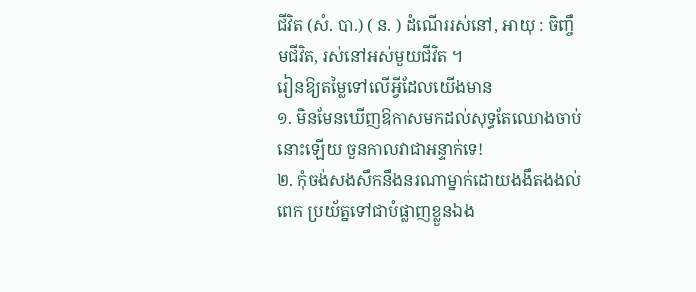ជីវិត (សំ. បា.) ( ន. ) ដំណើររស់នៅ, អាយុ : ចិញ្ចឹមជីវិត, រស់នៅអស់មួយជីវិត ។
រៀនឱ្យតម្លៃទៅលេីអ្វីដែលយេីងមាន
១. មិនមែនឃេីញឱកាសមកដល់សុទ្ធតែឈោងចាប់នោះឡេីយ ចួនកាលវាជាអន្ទាក់ទេ!
២. កុំចង់សងសឹកនឹងនរណាម្នាក់ដោយងងឹតងងល់ពេក ប្រយ័ត្នទៅជាបំផ្លាញខ្លួនឯង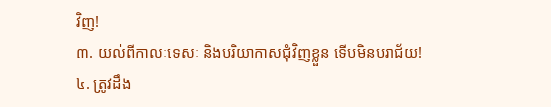វិញ!
៣. យល់ពីកាលៈទេសៈ និងបរិយាកាសជុំវិញខ្លួន ទេីបមិនបរាជ័យ!
៤. ត្រូវដឹង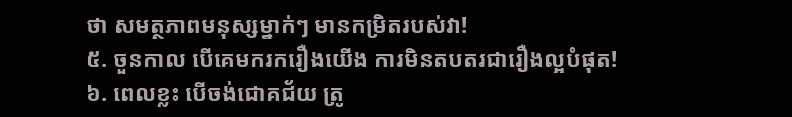ថា សមត្ថភាពមនុស្សម្នាក់ៗ មានកម្រិតរបស់វា!
៥. ចួនកាល បេីគេមករករឿងយេីង ការមិនតបតរជារឿងល្អបំផុត!
៦. ពេលខ្លះ បេីចង់ជោគជ័យ ត្រូ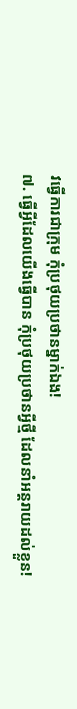វធ្វេីការជាក្រុម កុំប្រថុយប្រថានម្នាក់ឯង!
៧. ធ្វេីអ្វីដែលយេីងធ្វេីបាន កុំប្រថុយប្រថានអ្វីថ្មី ដែលនាំអន្តរាយដល់ខ្លួន!